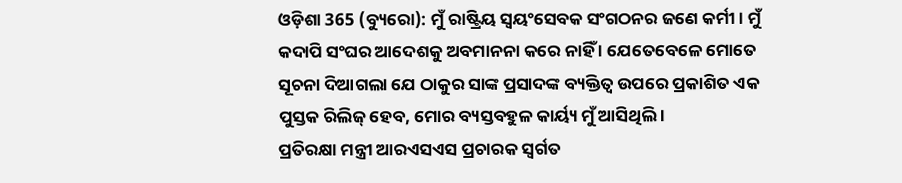ଓଡ଼ିଶା 365 (ବ୍ୟୁରୋ): ମୁଁ ରାଷ୍ଟ୍ରିୟ ସ୍ୱୟଂସେବକ ସଂଗଠନର ଜଣେ କର୍ମୀ। ମୁଁ କଦାପି ସଂଘର ଆଦେଶକୁ ଅବମାନନା କରେ ନାହିଁ । ଯେତେବେଳେ ମୋତେ ସୂଚନା ଦିଆଗଲା ଯେ ଠାକୁର ସାଙ୍କ ପ୍ରସାଦଙ୍କ ବ୍ୟକ୍ତିତ୍ୱ ଉପରେ ପ୍ରକାଶିତ ଏକ ପୁସ୍ତକ ରିଲିଜ୍ ହେବ, ମୋର ବ୍ୟସ୍ତବହୁଳ କାର୍ୟ୍ୟ ମୁଁ ଆସିଥିଲି ।
ପ୍ରତିରକ୍ଷା ମନ୍ତ୍ରୀ ଆରଏସଏସ ପ୍ରଚାରକ ସ୍ୱର୍ଗତ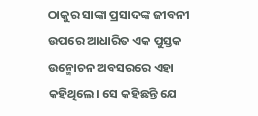ଠାକୁର ସାଙ୍କା ପ୍ରସାଦଙ୍କ ଜୀବନୀ ଉପରେ ଆଧାରିତ ଏକ ପୁସ୍ତକ ଉନ୍ମୋଚନ ଅବସରରେ ଏହା କହିଥିଲେ। ସେ କହିଛନ୍ତି ଯେ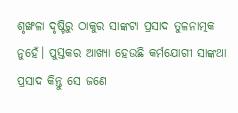ଶୃଙ୍ଖଳା ଦୃଷ୍ଟିରୁ ଠାକୁର ସାଙ୍କଟା ପ୍ରସାଦ ତୁଳନାତ୍ମକ ନୁହେଁ। ପୁସ୍ତକର ଆଖ୍ୟା ହେଉଛି କର୍ମଯୋଗୀ ସାଙ୍କଥା ପ୍ରସାଦ କିନ୍ତୁ ସେ ଜଣେ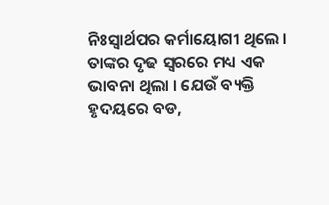ନିଃସ୍ୱାର୍ଥପର କର୍ମାୟୋଗୀ ଥିଲେ । ତାଙ୍କର ଦୃଢ ସ୍ୱରରେ ମଧ୍ୟ ଏକ ଭାବନା ଥିଲା । ଯେଉଁ ବ୍ୟକ୍ତି ହୃଦୟରେ ବଡ,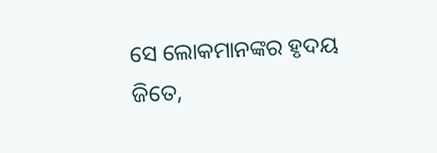ସେ ଲୋକମାନଙ୍କର ହୃଦୟ ଜିତେ,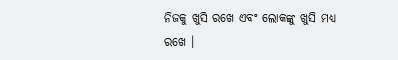ନିଜକୁ ଖୁସି ରଖେ ଏବଂ ଲୋକଙ୍କୁ ଖୁସି ମଧ୍ୟ ରଖେ ।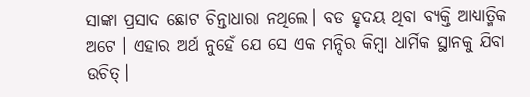ସାଙ୍କା ପ୍ରସାଦ ଛୋଟ ଚିନ୍ତାଧାରା ନଥିଲେ। ବଡ ହୃଦୟ ଥିବା ବ୍ୟକ୍ତି ଆଧ୍ୟାତ୍ମିକ ଅଟେ । ଏହାର ଅର୍ଥ ନୁହେଁ ଯେ ସେ ଏକ ମନ୍ଦିର କିମ୍ବା ଧାର୍ମିକ ସ୍ଥାନକୁ ଯିବା ଉଚିତ୍।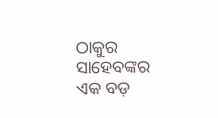ଠାକୁର ସାହେବଙ୍କର ଏକ ବଡ଼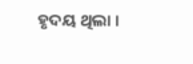ହୃଦୟ ଥିଲା ।